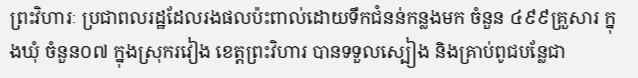ព្រះវិហារៈ ប្រជាពលរដ្ឋដែលរងផលប៉ះពាល់ដោយទឹកជំនន់កន្លងមក ចំនួន ៤៩៩គ្រួសារ ក្នុងឃុំ ចំនួន០៧ ក្នុងស្រុករវៀង ខេត្តព្រះវិហារ បានទទួលស្បៀង និងគ្រាប់ពូជបន្លែជា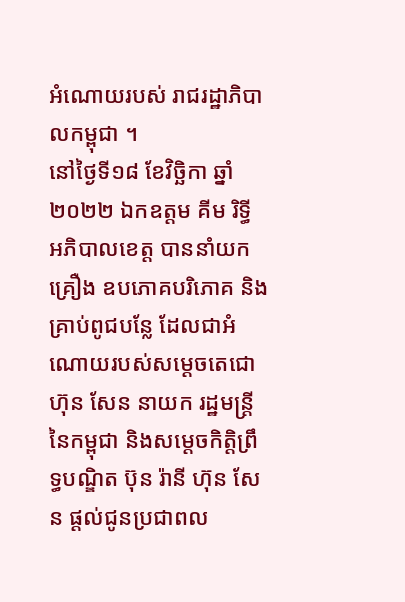អំណោយរបស់ រាជរដ្ឋាភិបាលកម្ពុជា ។
នៅថ្ងៃទី១៨ ខែវិច្ឆិកា ឆ្នាំ២០២២ ឯកឧត្តម គីម រិទ្ធី អភិបាលខេត្ត បាននាំយកគ្រឿង ឧបភោគបរិភោគ និងគ្រាប់ពូជបន្លែ ដែលជាអំណោយរបស់សម្ដេចតេជោ ហ៊ុន សែន នាយក រដ្ឋមន្ត្រីនៃកម្ពុជា និងសម្តេចកិត្តិព្រឹទ្ធបណ្ឌិត ប៊ុន រ៉ានី ហ៊ុន សែន ផ្ដល់ជូនប្រជាពល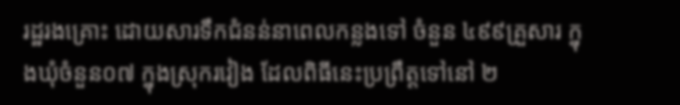រដ្ឋរងគ្រោះ ដោយសារទឹកជំនន់នាពេលកន្លងទៅ ចំនួន ៤៩៩គ្រួសារ ក្នុងឃុំចំនួន០៧ ក្នុងស្រុករវៀង ដែលពិធីនេះប្រព្រឹត្តទៅនៅ ២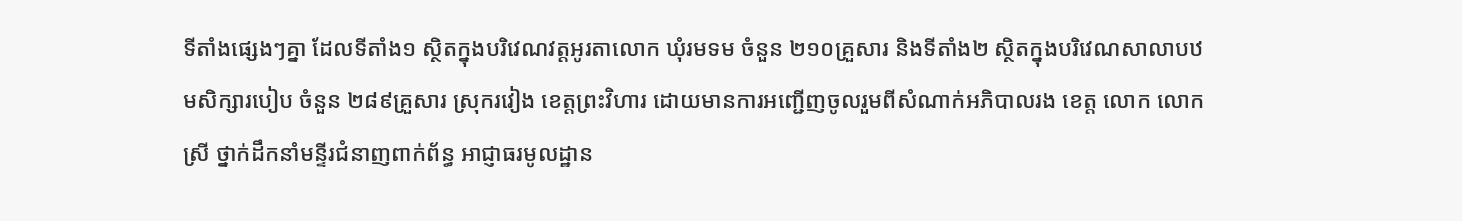ទីតាំងផ្សេងៗគ្នា ដែលទីតាំង១ ស្ថិតក្នុងបរិវេណវត្តអូរតាលោក ឃុំរមទម ចំនួន ២១០គ្រួសារ និងទីតាំង២ ស្ថិតក្នុងបរិវេណសាលាបឋមសិក្សារបៀប ចំនួន ២៨៩គ្រួសារ ស្រុករវៀង ខេត្តព្រះវិហារ ដោយមានការអញ្ជើញចូលរួមពីសំណាក់អភិបាលរង ខេត្ត លោក លោកស្រី ថ្នាក់ដឹកនាំមន្ទីរជំនាញពាក់ព័ន្ធ អាជ្ញាធរមូលដ្ឋាន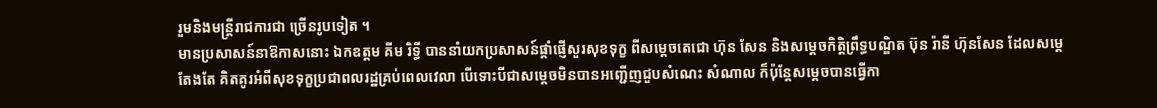រួមនិងមន្ដ្រីរាជការជា ច្រើនរូបទៀត ។
មានប្រសាសន៍នាឱកាសនោះ ឯកឧត្តម គីម រិទ្ធី បាននាំយកប្រសាសន៍ផ្តាំផ្ញើសួរសុខទុក្ខ ពីសម្ដេចតេជោ ហ៊ុន សែន និងសម្តេចកិត្តិព្រឹទ្ធបណ្ឌិត ប៊ុន រ៉ានី ហ៊ុនសែន ដែលសម្តេតែងតែ គិតគូរអំពីសុខទុក្ខប្រជាពលរដ្ឋគ្រប់ពេលវេលា បើទោះបីជាសម្តេចមិនបានអញ្ជើញជួបសំណេះ សំណាល ក៏ប៉ុន្តែសម្តេចបានធ្វើកា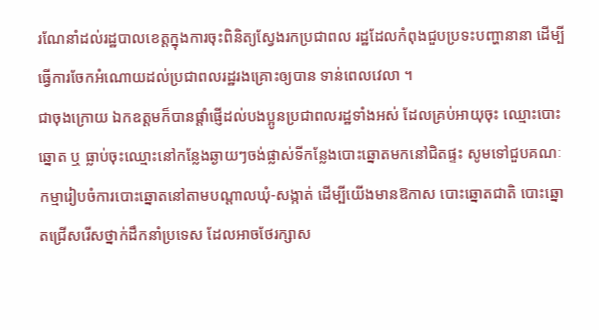រណែនាំដល់រដ្ឋបាលខេត្តក្នុងការចុះពិនិត្យស្វែងរកប្រជាពល រដ្ឋដែលកំពុងជួបប្រទះបញ្ហានានា ដើម្បីធ្វើការចែកអំណោយដល់ប្រជាពលរដ្ឋរងគ្រោះឲ្យបាន ទាន់ពេលវេលា ។
ជាចុងក្រោយ ឯកឧត្តមក៏បានផ្តាំផ្ញើដល់បងប្អូនប្រជាពលរដ្ឋទាំងអស់ ដែលគ្រប់អាយុចុះ ឈ្មោះបោះឆ្នោត ឬ ធ្លាប់ចុះឈ្មោះនៅកន្លែងឆ្ងាយៗចង់ផ្លាស់ទីកន្លែងបោះឆ្នោតមកនៅជិតផ្ទះ សូមទៅជួបគណៈកម្មារៀបចំការបោះឆ្នោតនៅតាមបណ្តាលឃុំ-សង្កាត់ ដើម្បីយើងមានឱកាស បោះឆ្នោតជាតិ បោះឆ្នោតជ្រើសរើសថ្នាក់ដឹកនាំប្រទេស ដែលអាចថែរក្សាស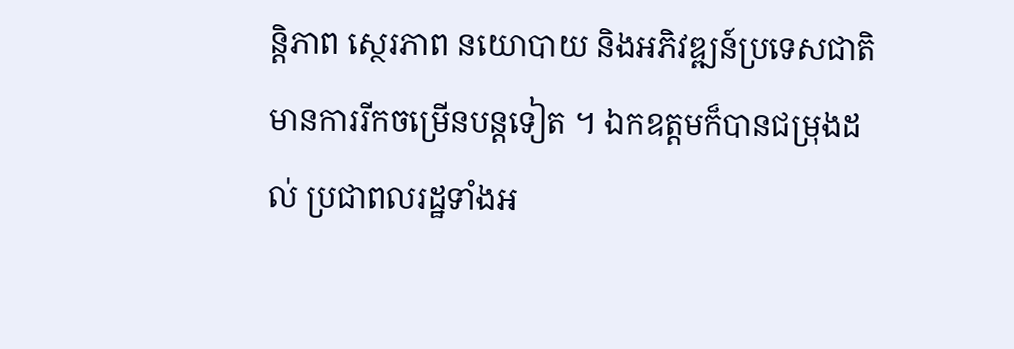ន្តិភាព ស្ថេរភាព នយោបាយ និងអភិវឌ្ឍន៍ប្រទេសជាតិមានការរីកចម្រើនបន្តទៀត ។ ឯកឧត្តមក៏បានជម្រុងដល់ ប្រជាពលរដ្ឋទាំងអ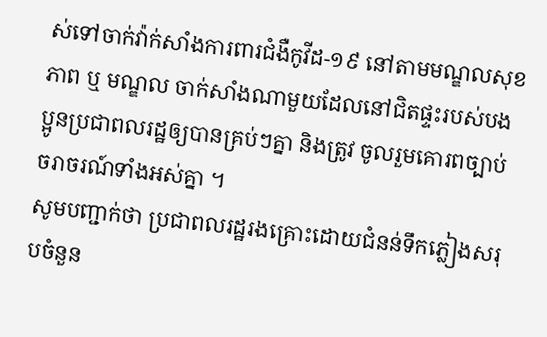ស់ទៅចាក់វ៉ាក់សាំងការពារជំងឺកូវីដ-១៩ នៅតាមមណ្ឌលសុខភាព ឬ មណ្ឌល ចាក់សាំងណាមួយដែលនៅជិតផ្ទះរបស់បងប្អូនប្រជាពលរដ្ឋឲ្យបានគ្រប់ៗគ្នា និងត្រូវ ចូលរួមគោរពច្បាប់ចរាចរណ៍ទាំងអស់គ្នា ។
សូមបញ្ជាក់ថា ប្រជាពលរដ្ឋរងគ្រោះដោយជំនន់ទឹកភ្លៀងសរុបចំនួន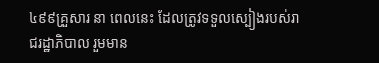៤៩៩គ្រួសារ នា ពេលនេះ ដែលត្រូវទទួលស្បៀងរបស់រាជរដ្ឋាភិបាល រួមមាន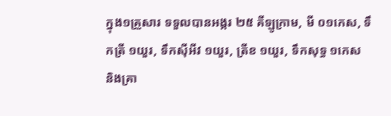ក្នុង១គ្រួសារ ទទួលបានអង្ករ ២៥ គីឡូក្រាម, មី ០១កេស, ទឹកត្រី ១យួរ, ទឹកស៊ីអីវ ១យួរ, ត្រីខ ១យួរ, ទឹកសុទ្ធ ១កេស និងគ្រា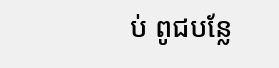ប់ ពូជបន្លែ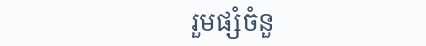រួមផ្សំចំនួ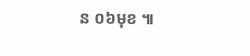ន ០៦មុខ ៕